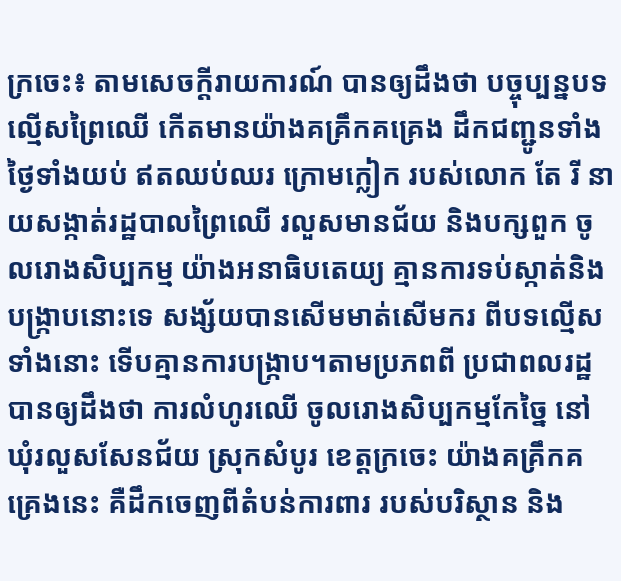ក្រចេះ៖ តាមសេចក្តីរាយការណ៍ បានឲ្យដឹងថា បច្ចុប្បន្នបទល្មើសព្រៃឈើ កើតមានយ៉ាងគគ្រឹកគគ្រេង ដឹកជញ្ជូនទាំងថ្ងៃទាំងយប់ ឥតឈប់ឈរ ក្រោមក្លៀក របស់លោក តែ រី នាយសង្កាត់រដ្ឋបាលព្រៃឈើ រលួសមានជ័យ និងបក្សពួក ចូលរោងសិប្បកម្ម យ៉ាងអនាធិបតេយ្យ គ្មានការទប់ស្កាត់និងបង្ក្រាបនោះទេ សង្ស័យបានសើមមាត់សើមករ ពីបទល្មើសទាំងនោះ ទើបគ្មានការបង្ក្រាប។តាមប្រភពពី ប្រជាពលរដ្ឋ បានឲ្យដឹងថា ការលំហូរឈើ ចូលរោងសិប្បកម្មកែច្នៃ នៅឃុំរលួសសែនជ័យ ស្រុកសំបូរ ខេត្តក្រចេះ យ៉ាងគគ្រឹកគគ្រេងនេះ គឺដឹកចេញពីតំបន់ការពារ របស់បរិស្ថាន និង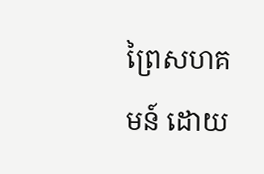ព្រៃសហគមន៍ ដោយ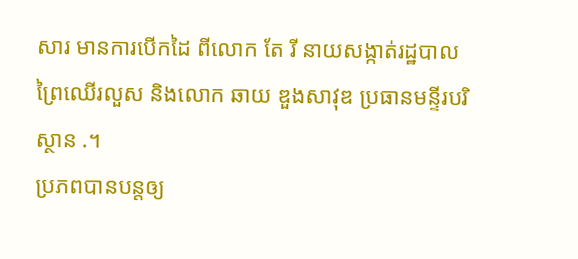សារ មានការបើកដៃ ពីលោក តែ រី នាយសង្កាត់រដ្ឋបាលព្រៃឈើរលួស និងលោក ឆាយ ឌួងសាវុឌ ប្រធានមន្ទីរបរិស្ថាន .។
ប្រភពបានបន្តឲ្យ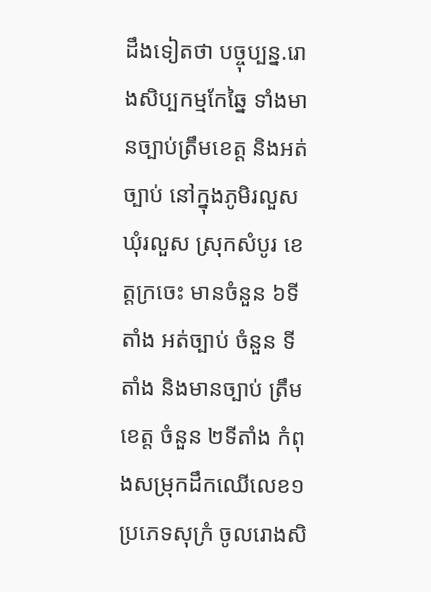ដឹងទៀតថា បច្ចុប្បន្ន.រោងសិប្បកម្មកែឆ្នៃ ទាំងមានច្បាប់ត្រឹមខេត្ត និងអត់ច្បាប់ នៅក្នុងភូមិរលួស ឃុំរលួស ស្រុកសំបូរ ខេត្តក្រចេះ មានចំនួន ៦ទីតាំង អត់ច្បាប់ ចំនួន ទីតាំង និងមានច្បាប់ ត្រឹមខេត្ត ចំនួន ២ទីតាំង កំពុងសម្រុកដឹកឈើលេខ១ ប្រភេទសុក្រំ ចូលរោងសិ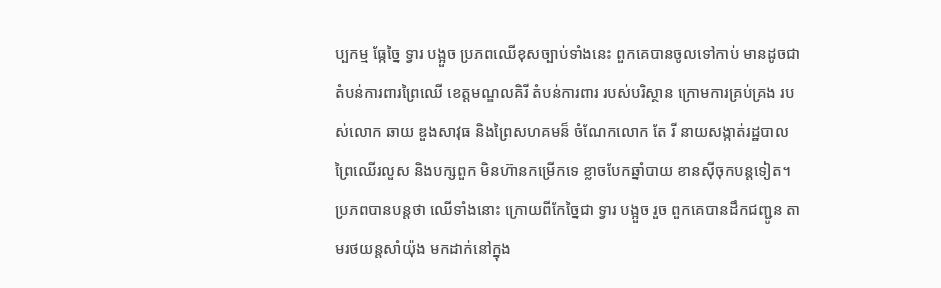ប្បកម្ម ធ្កែច្នៃ ទ្វារ បង្អួច ប្រភពឈើខុសច្បាប់ទាំងនេះ ពួកគេបានចូលទៅកាប់ មានដូចជា តំបន់ការពារព្រៃឈើ ខេត្តមណ្ឌលគិរី តំបន់ការពារ របស់បរិស្ថាន ក្រោមការគ្រប់គ្រង របស់លោក ឆាយ ឌួងសាវុធ និងព្រៃសហគមន៏ ចំណែកលោក តែ រី នាយសង្កាត់រដ្ឋបាលព្រៃឈើរលួស និងបក្សពួក មិនហ៊ានកម្រើកទេ ខ្លាចបែកឆ្នាំបាយ ខានស៊ីចុកបន្តទៀត។
ប្រភពបានបន្តថា ឈើទាំងនោះ ក្រោយពីកែច្នៃជា ទ្វារ បង្អួច រួច ពួកគេបានដឹកជញ្ជូន តាមរថយន្តសាំយ៉ុង មកដាក់នៅក្នុង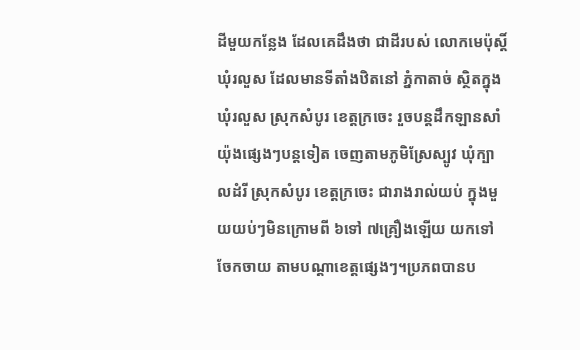ដីមួយកន្លែង ដែលគេដឹងថា ជាដីរបស់ លោកមេប៉ុស្តិ៍ ឃុំរលួស ដែលមានទីតាំងឋិតនៅ ភ្នំកាតាច់ ស្ថិតក្នុង ឃុំរលួស ស្រុកសំបូរ ខេត្តក្រចេះ រួចបន្តដឹកឡានសាំយ៉ុងផ្សេងៗបន្តទៀត ចេញតាមភូមិស្រែស្បូវ ឃុំក្បាលដំរី ស្រុកសំបូរ ខេត្តក្រចេះ ជារាងរាល់យប់ ក្នុងមួយយប់ៗមិនក្រោមពី ៦ទៅ ៧គ្រឿងឡើយ យកទៅចែកចាយ តាមបណ្ដាខេត្តផ្សេងៗ។ប្រភពបានប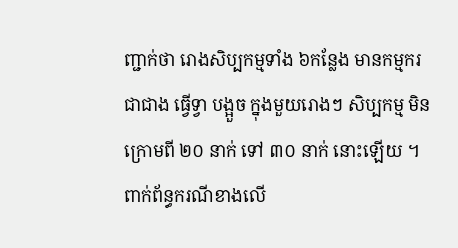ញ្ជាក់ថា រោងសិប្បកម្មទាំង ៦កន្លែង មានកម្មករ ជាជាង ធ្វើទ្វា បង្អួច ក្នុងមួយរោងៗ សិប្បកម្ម មិនក្រោមពី ២០ នាក់ ទៅ ៣០ នាក់ នោះឡើយ ។
ពាក់ព័ន្ធករណីខាងលើ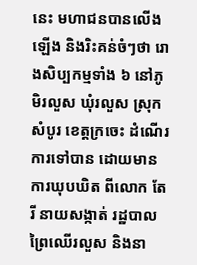នេះ មហាជនបានលើងឡើង និងរិះគន់ចំៗថា រោងសិប្បកម្មទាំង ៦ នៅភូមិរលួស ឃុំរលួស ស្រុកសំបូរ ខេត្តក្រចេះ ដំណើរការទៅបាន ដោយមានការឃុបឃិត ពីលោក តែ រី នាយសង្កាត់ រដ្ឋបាលព្រៃឈើរលួស និងនា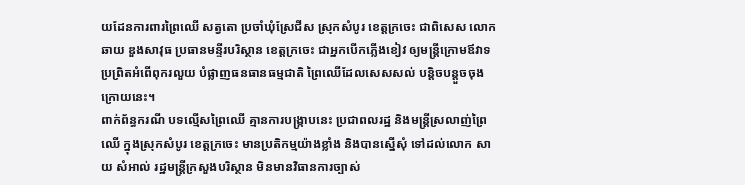យដែនការពារព្រៃឈើ សត្វតោ ប្រចាំឃុំស្រែជីស ស្រុកសំបូរ ខេត្តក្រចេះ ជាពិសេស លោក ឆាយ ឌួងសាវុធ ប្រធានមន្ទីរបរិស្ថាន ខេត្តក្រចេះ ជាអ្នកបើកភ្លើងខៀវ ឲ្យមន្ត្រីក្រោមឪវាទ ប្រព្រិតអំពើពុករលួយ បំផ្លាញធនធានធម្មជាតិ ព្រៃឈើដែលសេសសល់ បន្តិចបន្តួចចុងក្រោយនេះ។
ពាក់ព័ន្ធករណី បទល្មើសព្រៃឈើ គ្មានការបង្ក្រាបនេះ ប្រជាពលរដ្ឋ និងមន្ត្រីស្រលាញ់ព្រៃឈើ ក្នុងស្រុកសំបូរ ខេត្តក្រចេះ មានប្រតិកម្មយ៉ាងខ្លាំង និងបានស្នើសុំ ទៅដល់លោក សាយ សំអាល់ រដ្ឋមន្ត្រីក្រសួងបរិស្ថាន មិនមានវិធានការច្បាស់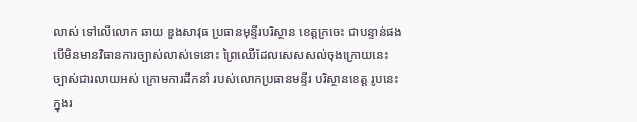លាស់ ទៅលើលោក ឆាយ ឌួងសាវុធ ប្រធានមុន្ទីរបរិស្ថាន ខេត្តក្រចេះ ជាបន្ទាន់ផង បើមិនមានវិធានការច្បាស់លាស់ទេនោះ ព្រៃឈើដែលសេសសល់ចុងក្រោយនេះ ច្បាស់ជារលាយអស់ ក្រោមការដឹកនាំ របស់លោកប្រធានមន្ទីរ បរិស្ថានខេត្ត រូបនេះក្នុងរ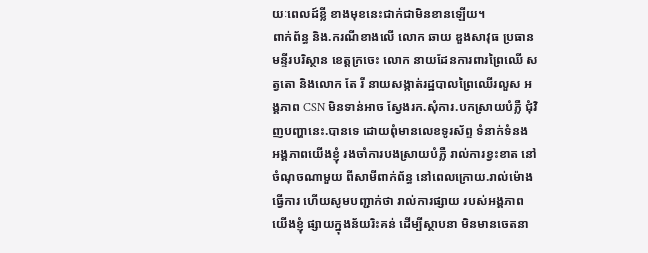យៈពេលដ៍ខ្លី ខាងមុខនេះជាក់ជាមិនខានឡើយ។
ពាក់ព័ន្ធ និង.ករណីខាងលើ លោក ឆាយ ឌួងសាវុធ ប្រធានមន្ទីរបរិស្ថាន ខេត្តក្រចេះ លោក នាយដែនការពារព្រៃឈើ សត្វតោ និងលោក តែ រី នាយសង្កាត់រដ្ឋបាលព្រៃឈើរលួស អង្គភាព CSN មិនទាន់អាច ស្វែងរក.សុំការ.បកស្រាយបំភ្លឺ ជុំវិញបញ្ហានេះ.បានទេ ដោយពុំមានលេខទូរស័ព្ទ ទំនាក់ទំនង អង្គភាពយើងខ្ញុំ រងចាំការបងស្រាយបំភ្លឺ រាល់ការខ្វះខាត នៅចំណុចណាមួយ ពីសាមីពាក់ព័ន្ធ នៅពេលក្រោយ.រាល់ម៉ោងធ្វើការ ហើយសូមបញ្ជាក់ថា រាល់ការផ្សាយ របស់អង្គភាពយើងខ្ញុំ ផ្សាយក្នុងន័យរិះគន់ ដើម្បីស្ថាបនា មិនមានចេតនា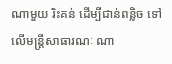ណាមួយ រិះគន់ ដើម្បីជាន់ពន្លិច ទៅលើមន្ត្រីសាធារណៈ ណា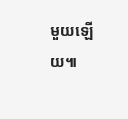មួយឡើយ៕